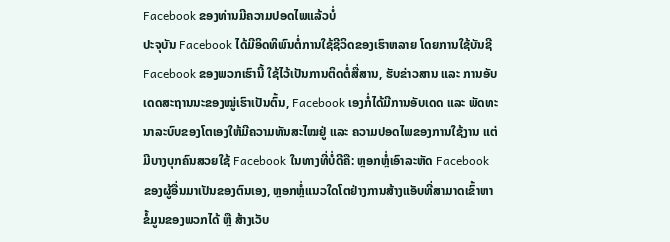Facebook ຂອງທ່ານມີຄວາມປອດໄພແລ້ວບໍ່
ປະຈຸບັນ Facebook ໄດ້ມີອິດທິພົນຕໍ່ການໃຊ້ຊີວິດຂອງເຮົາຫລາຍ ໂດຍການໃຊ້ບັນຊີ Facebook ຂອງພວກເຮົານີ້ ໃຊ້ໄວ້ເປັນການຕິດຕໍ່ສື່ສານ, ຮັບຂ່າວສານ ແລະ ການອັບເດດສະຖານນະຂອງໝູ່ເຮົາເປັນຕົ້ນ, Facebook ເອງກໍ່ໄດ້ມີການອັບເດດ ແລະ ພັດທະນາລະບົບຂອງໂຕເອງໃຫ້ມີຄວາມທັນສະໄໝຢູ່ ແລະ ຄວາມປອດໄພຂອງການໃຊ້ງານ ແຕ່ມີບາງບຸກຄົນສວຍໃຊ້ Facebook ໃນທາງທີ່ບໍ່ດີຄື: ຫຼອກຫຼໍ່ເອົາລະຫັດ Facebook ຂອງຜູ້ອື່ນມາເປັນຂອງຕົນເອງ, ຫຼອກຫຼໍ່ແນວໃດໂຕຢ່າງການສ້າງແອັບທີ່ສາມາດເຂົ້າຫາຂໍ້ມູນຂອງພວກໄດ້ ຫຼື ສ້າງເວັບ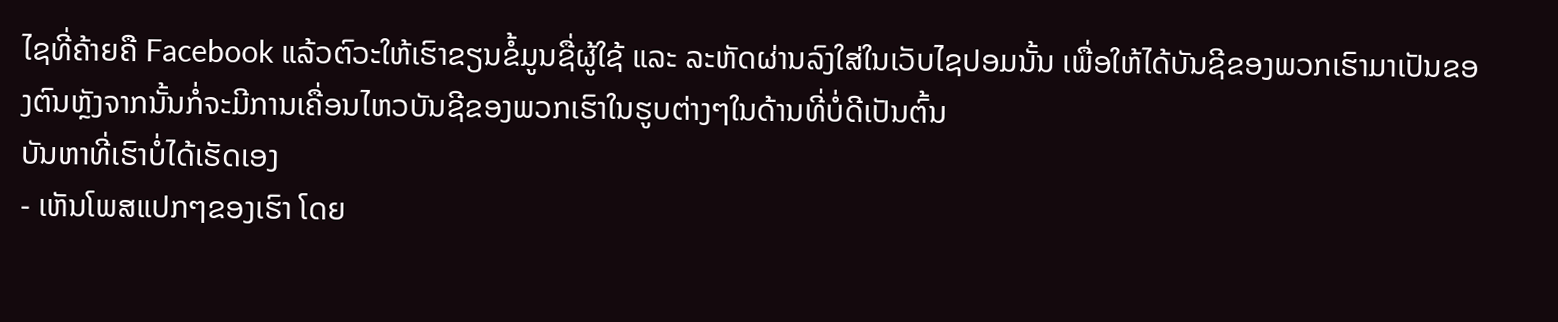ໄຊທີ່ຄ້າຍຄື Facebook ແລ້ວຕົວະໃຫ້ເຮົາຂຽນຂໍ້ມູນຊື່ຜູ້ໃຊ້ ແລະ ລະຫັດຜ່ານລົງໃສ່ໃນເວັບໄຊປອມນັ້ນ ເພື່ອໃຫ້ໄດ້ບັນຊີຂອງພວກເຮົາມາເປັນຂອງຕົນຫຼັງຈາກນັ້ນກໍ່ຈະມີການເຄື່ອນໄຫວບັນຊີຂອງພວກເຮົາໃນຮູບຕ່າງໆໃນດ້ານທີ່ບໍ່ດີເປັນຕົ້ນ
ບັນຫາທີ່ເຮົາບໍ່ໄດ້ເຮັດເອງ
- ເຫັນໂພສແປກໆຂອງເຮົາ ໂດຍ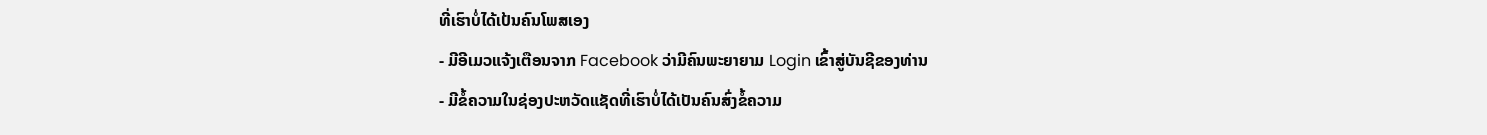ທີ່ເຮົາບໍ່ໄດ້ເປ້ນຄົນໂພສເອງ
- ມີອີເມວແຈ້ງເຕືອນຈາກ Facebook ວ່າມີຄົນພະຍາຍາມ Login ເຂົ້າສູ່ບັນຊີຂອງທ່ານ
- ມີຂໍ້ຄວາມໃນຊ່ອງປະຫວັດແຊັດທີ່ເຮົາບໍ່ໄດ້ເປັນຄົນສົ່ງຂໍ້ຄວາມ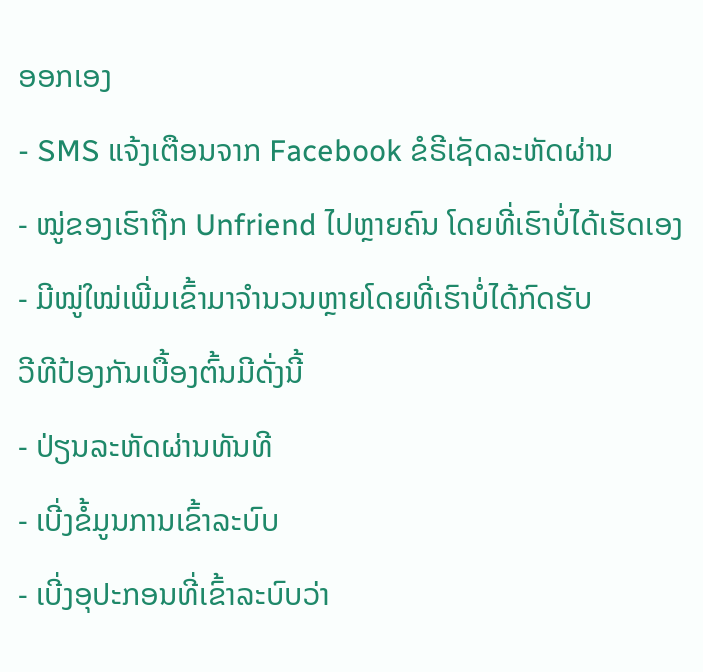ອອກເອງ
- SMS ແຈ້ງເຕືອນຈາກ Facebook ຂໍຣີເຊັດລະຫັດຜ່ານ
- ໝູ່ຂອງເຮົາຖືກ Unfriend ໄປຫຼາຍຄົນ ໂດຍທີ່ເຮົາບໍ່ໄດ້ເຮັດເອງ
- ມີໝູ່ໃໝ່ເພີ່ມເຂົ້າມາຈຳນວນຫຼາຍໂດຍທີ່ເຮົາບໍ່ໄດ້ກົດຮັບ
ວີທີປ້ອງກັນເບື້ອງຕົ້ນມີດັ່ງນີ້
- ປ່ຽນລະຫັດຜ່ານທັນທີ
- ເບີ່ງຂໍ້ມູນການເຂົ້າລະບົບ
- ເບີ່ງອຸປະກອນທີ່ເຂົ້າລະບົບວ່າ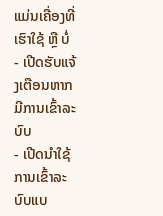ແມ່ນເຄື່ອງທີ່ເຮົາໃຊ້ ຫຼື ບໍ່
- ເປີດຮັບແຈ້ງເຕືອນຫາກມີການເຂົ້າລະບົບ
- ເປີດນໍາໃຊ້ການເຂົ້າລະບົບແບ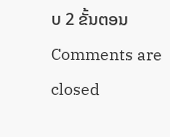ບ 2 ຂັ້ນຕອນ
Comments are closed